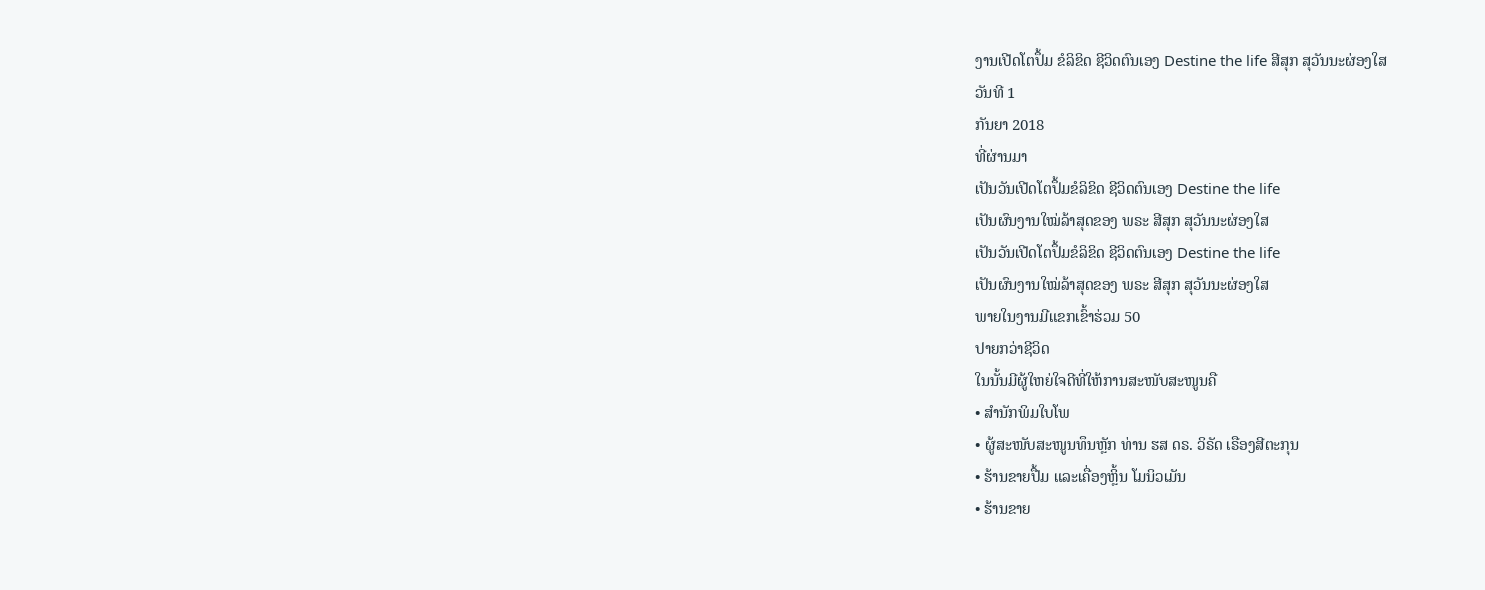ງານເປີດໂຕປຶ້ມ ຂໍລິຂິດ ຊີວິດຕົນເອງ Destine the life ສີສຸກ ສຸວັນນະຜ່ອງໃສ
ວັນທີ 1
ກັນຍາ 2018
ທີ່ຜ່ານມາ
ເປັນວັນເປີດໂຕປຶ້ມຂໍລິຂິດ ຊີວິດຕົນເອງ Destine the life
ເປັນຜົນງານໃໝ່ລ້າສຸດຂອງ ພຣະ ສີສຸກ ສຸວັນນະຜ່ອງໃສ
ເປັນວັນເປີດໂຕປຶ້ມຂໍລິຂິດ ຊີວິດຕົນເອງ Destine the life
ເປັນຜົນງານໃໝ່ລ້າສຸດຂອງ ພຣະ ສີສຸກ ສຸວັນນະຜ່ອງໃສ
ພາຍໃນງານມີແຂກເຂົ້າຮ່ວມ 50
ປາຍກວ່າຊີວິດ
ໃນນັ້ນມີຜູ້ໃຫຍ່ໃຈດີທີ່ໃຫ້ການສະໜັບສະໜູນຄື
• ສຳນັກພິມໃບໂພ
• ຜູ້ສະໜັບສະໜູນທຶນຫຼັກ ທ່ານ ຮສ ດຣ. ວິຣັດ ເຣືອງສີຕະກຸນ
• ຮ້ານຂາຍປື້ມ ແລະເຄື່ອງຫຼິ້ນ ໂມນິວເມັນ
• ຮ້ານຂາຍ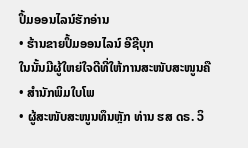ປຶ້ມອອນໄລນ໌ຮັກອ່ານ
• ຮ້ານຂາຍປຶ້ມອອນໄລນ໌ ອີຊີບຸກ
ໃນນັ້ນມີຜູ້ໃຫຍ່ໃຈດີທີ່ໃຫ້ການສະໜັບສະໜູນຄື
• ສຳນັກພິມໃບໂພ
• ຜູ້ສະໜັບສະໜູນທຶນຫຼັກ ທ່ານ ຮສ ດຣ. ວິ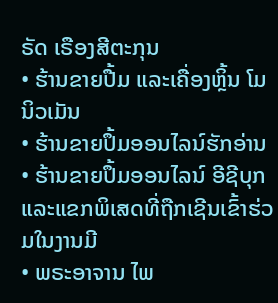ຣັດ ເຣືອງສີຕະກຸນ
• ຮ້ານຂາຍປື້ມ ແລະເຄື່ອງຫຼິ້ນ ໂມນິວເມັນ
• ຮ້ານຂາຍປຶ້ມອອນໄລນ໌ຮັກອ່ານ
• ຮ້ານຂາຍປຶ້ມອອນໄລນ໌ ອີຊີບຸກ
ແລະແຂກພິເສດທີ່ຖືກເຊີນເຂົ້າຮ່ວມໃນງານມີ
• ພຣະອາຈານ ໄພ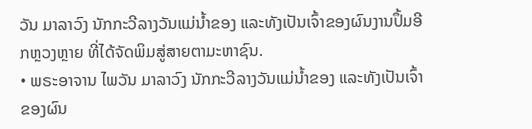ວັນ ມາລາວົງ ນັກກະວີລາງວັນແມ່ນ້ຳຂອງ ແລະທັງເປັນເຈົ້າຂອງຜົນງານປຶ້ມອີກຫຼວງຫຼາຍ ທີ່ໄດ້ຈັດພິມສູ່ສາຍຕາມະຫາຊົນ.
• ພຣະອາຈານ ໄພວັນ ມາລາວົງ ນັກກະວີລາງວັນແມ່ນ້ຳຂອງ ແລະທັງເປັນເຈົ້າຂອງຜົນ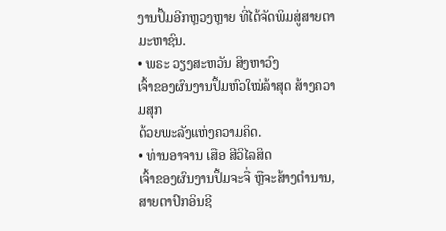ງານປຶ້ມອີກຫຼວງຫຼາຍ ທີ່ໄດ້ຈັດພິມສູ່ສາຍຕາມະຫາຊົນ.
• ພຣະ ວຽງສະຫວັນ ສິງຫາວົງ
ເຈົ້າຂອງຜົນງານປຶ້ມຫົວໃໝ່ລ້າສຸດ ສ້າງຄວາມສຸກ
ດ້ວຍພະລັງແຫ່ງຄວາມຄິດ.
• ທ່ານອາຈານ ເສືອ ສີວິໄລສິດ
ເຈົ້າຂອງຜົນງານປຶ້ມຈະຈື່ ຫຼືຈະສ້າງຕຳນານ, ສາຍຕາປົກອິນຊີ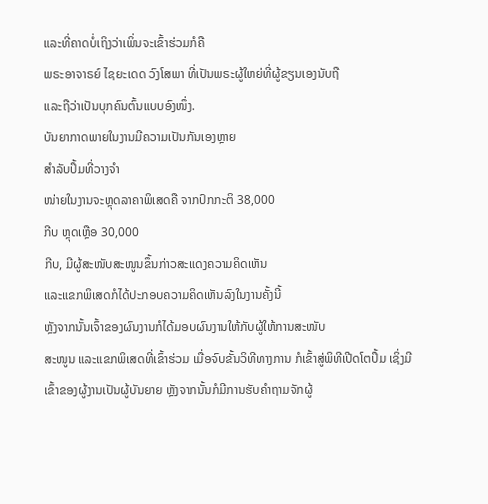ແລະທີ່ຄາດບໍ່ເຖິງວ່າເພິ່ນຈະເຂົ້າຮ່ວມກໍຄື
ພຣະອາຈາຣຍ໌ ໄຊຍະເດດ ວົງໂສພາ ທີ່ເປັນພຣະຜູ້ໃຫຍ່ທີ່ຜູ້ຂຽນເອງນັບຖື
ແລະຖືວ່າເປັນບຸກຄົນຕົ້ນແບບອົງໜຶ່ງ.
ບັນຍາກາດພາຍໃນງານມີຄວາມເປັນກັນເອງຫຼາຍ
ສຳລັບປຶ້ມທີ່ວາງຈຳ
ໜ່າຍໃນງານຈະຫຼຸດລາຄາພິເສດຄື ຈາກປົກກະຕິ 38,000
ກີບ ຫຼຸດເຫຼືອ 30,000
ກີບ, ມີຜູ້ສະໜັບສະໜູນຂຶ້ນກ່າວສະແດງຄວາມຄິດເຫັນ
ແລະແຂກພິເສດກໍໄດ້ປະກອບຄວາມຄິດເຫັນລົງໃນງານຄັ້ງນີ້
ຫຼັງຈາກນັ້ນເຈົ້າຂອງຜົນງານກໍໄດ້ມອບຜົນງານໃຫ້ກັບຜູ້ໃຫ້ການສະໜັບ
ສະໜູນ ແລະແຂກພິເສດທີ່ເຂົ້າຮ່ວມ ເມື່ອຈົບຂັ້ນວິທີທາງການ ກໍເຂົ້າສູ່ພິທີເປີດໂຕປຶ້ມ ເຊິ່ງມີເຂົ້າຂອງຜູ້ງານເປັນຜູ້ບັນຍາຍ ຫຼັງຈາກນັ້ນກໍມີການຮັບຄຳຖາມຈັກຜູ້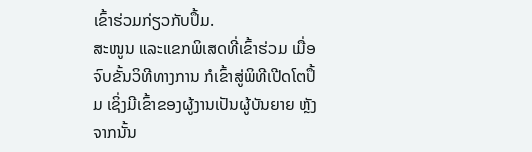ເຂົ້າຮ່ວມກ່ຽວກັບປຶ້ມ.
ສະໜູນ ແລະແຂກພິເສດທີ່ເຂົ້າຮ່ວມ ເມື່ອຈົບຂັ້ນວິທີທາງການ ກໍເຂົ້າສູ່ພິທີເປີດໂຕປຶ້ມ ເຊິ່ງມີເຂົ້າຂອງຜູ້ງານເປັນຜູ້ບັນຍາຍ ຫຼັງຈາກນັ້ນ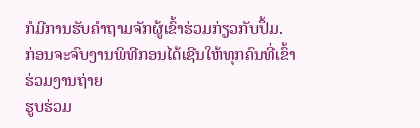ກໍມີການຮັບຄຳຖາມຈັກຜູ້ເຂົ້າຮ່ວມກ່ຽວກັບປຶ້ມ.
ກ່ອນຈະຈົບງານພິທີກອນໄດ້ເຊີນໃຫ້ທຸກຄົນທີ່ເຂົ້າຮ່ວມງານຖ່າຍ
ຮູບຮ່ວມ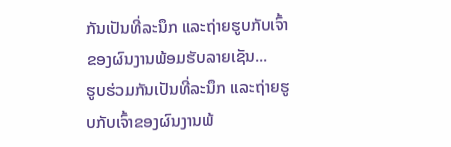ກັນເປັນທີ່ລະນຶກ ແລະຖ່າຍຮູບກັບເຈົ້າຂອງຜົນງານພ້ອມຮັບລາຍເຊັນ...
ຮູບຮ່ວມກັນເປັນທີ່ລະນຶກ ແລະຖ່າຍຮູບກັບເຈົ້າຂອງຜົນງານພ້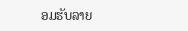ອມຮັບລາຍ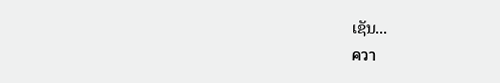ເຊັນ...
ควา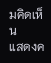มคิดเห็น
แสดงค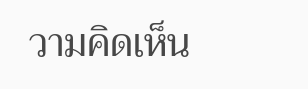วามคิดเห็น